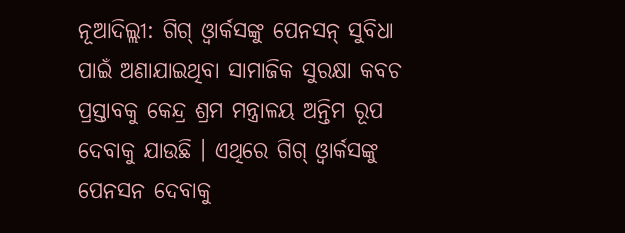ନୂଆଦିଲ୍ଲୀ: ଗିଗ୍ ଓ୍ବାର୍କସଙ୍କୁ ପେନସନ୍ ସୁବିଧା ପାଇଁ ଅଣାଯାଇଥିବା ସାମାଜିକ ସୁରକ୍ଷା କବଚ ପ୍ରସ୍ତାବକୁ କେନ୍ଦ୍ର ଶ୍ରମ ମନ୍ତ୍ରାଳୟ ଅନ୍ତିମ ରୂପ ଦେବାକୁ ଯାଉଛି । ଏଥିରେ ଗିଗ୍ ଓ୍ବାର୍କସଙ୍କୁ ପେନସନ ଦେବାକୁ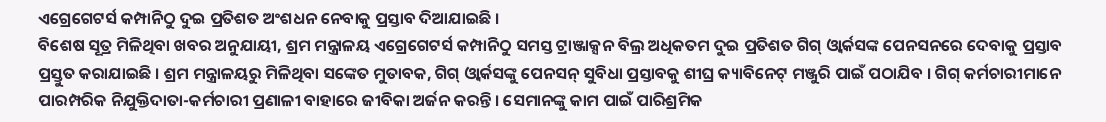ଏଗ୍ରେଗେଟର୍ସ କମ୍ପାନିଠୁ ଦୁଇ ପ୍ରତିଶତ ଅଂଶଧନ ନେବାକୁ ପ୍ରସ୍ତାବ ଦିଆଯାଇଛି ।
ବିଶେଷ ସୂତ୍ର ମିଳିଥିବା ଖବର ଅନୁଯାୟୀ, ଶ୍ରମ ମନ୍ତ୍ରାଳୟ ଏଗ୍ରେଗେଟର୍ସ କମ୍ପାନିଠୁ ସମସ୍ତ ଟ୍ରାଞ୍ଜାକ୍ସନ ବିଲ୍ର ଅଧିକତମ ଦୁଇ ପ୍ରତିଶତ ଗିଗ୍ ଓ୍ବାର୍କସଙ୍କ ପେନସନରେ ଦେବାକୁ ପ୍ରସ୍ତାବ ପ୍ରସ୍ତୁତ କରାଯାଇଛି । ଶ୍ରମ ମନ୍ତ୍ରାଳୟରୁ ମିଳିଥିବା ସଙ୍କେତ ମୁତାବକ, ଗିଗ୍ ଓ୍ବାର୍କସଙ୍କୁ ପେନସନ୍ ସୁବିଧା ପ୍ରସ୍ତାବକୁ ଶୀଘ୍ର କ୍ୟାବିନେଟ୍ ମଞ୍ଜୁରି ପାଇଁ ପଠାଯିବ । ଗିଗ୍ କର୍ମଚାରୀମାନେ ପାରମ୍ପରିକ ନିଯୁକ୍ତିଦାତା-କର୍ମଚାରୀ ପ୍ରଣାଳୀ ବାହାରେ ଜୀବିକା ଅର୍ଜନ କରନ୍ତି । ସେମାନଙ୍କୁ କାମ ପାଇଁ ପାରିଶ୍ରମିକ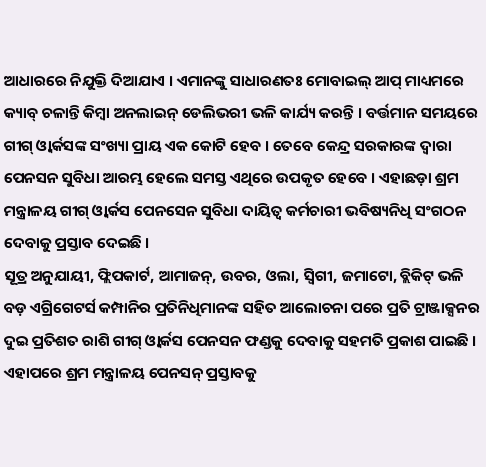ଆଧାରରେ ନିଯୁକ୍ତି ଦିଆଯାଏ । ଏମାନଙ୍କୁ ସାଧାରଣତଃ ମୋବାଇଲ୍ ଆପ୍ ମାଧ୍ୟମରେ କ୍ୟାବ୍ ଚଳାନ୍ତି କିମ୍ବା ଅନଲାଇନ୍ ଡେଲିଭରୀ ଭଳି କାର୍ଯ୍ୟ କରନ୍ତି । ବର୍ତ୍ତମାନ ସମୟରେ ଗୀଗ୍ ଓ୍ବାର୍କସଙ୍କ ସଂଖ୍ୟା ପ୍ରାୟ ଏକ କୋଟି ହେବ । ତେବେ କେନ୍ଦ୍ର ସରକାରଙ୍କ ଦ୍ବାରା ପେନସନ ସୁବିଧା ଆରମ୍ଭ ହେଲେ ସମସ୍ତ ଏଥିରେ ଉପକୃତ ହେବେ । ଏହାଛଡ଼ା ଶ୍ରମ ମନ୍ତ୍ରାଳୟ ଗୀଗ୍ ଓ୍ବାର୍କସ ପେନସେନ ସୁବିଧା ଦାୟିତ୍ବ କର୍ମଚାରୀ ଭବିଷ୍ୟନିଧି ସଂଗଠନ ଦେବାକୁ ପ୍ରସ୍ତାବ ଦେଇଛି ।
ସୂତ୍ର ଅନୁଯାୟୀ, ଫ୍ଲିପକାର୍ଟ, ଆମାଜନ୍, ଉବର, ଓଲା, ସ୍ବିଗୀ, ଜମାଟୋ, ବ୍ଲିକିଟ୍ ଭଳି ବଡ଼ ଏଗ୍ରିଗେଟର୍ସ କମ୍ପାନିର ପ୍ରତିନିଧିମାନଙ୍କ ସହିତ ଆଲୋଚନା ପରେ ପ୍ରତି ଟ୍ରାଞ୍ଜାକ୍ସନର ଦୁଇ ପ୍ରତିଶତ ରାଶି ଗୀଗ୍ ଓ୍ବାର୍କସ ପେନସନ ଫଣ୍ଡକୁ ଦେବାକୁ ସହମତି ପ୍ରକାଶ ପାଇଛି । ଏହାପରେ ଶ୍ରମ ମନ୍ତ୍ରାଳୟ ପେନସନ୍ ପ୍ରସ୍ତାବକୁ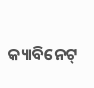କ୍ୟାବିନେଟ୍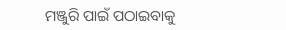ମଞ୍ଜୁରି ପାଇଁ ପଠାଇବାକୁ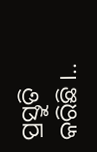ପ୍ରସ୍ତୁତି କରିଛି ।..